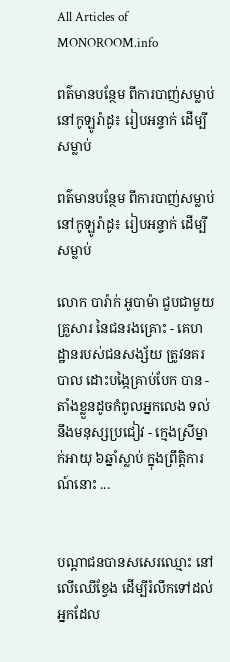All Articles of MONOROOM.info

ពត៌មានបន្ថែម ពីការបាញ់សម្លាប់នៅកូឡូរ៉ាដូ៖ រៀបអន្ទាក់ ដើម្បីសម្លាប់

ពត៌មានបន្ថែម ពីការបាញ់សម្លាប់នៅកូឡូរ៉ាដូ៖ រៀបអន្ទាក់ ដើម្បីសម្លាប់

លោក បារ៉ាក់ អូបាម៉ា ជួបជាមួយគ្រួសារ នៃជនរងគ្រោះ - គេហដ្ឋានរបស់ជនសង្ស័យ ត្រូវនគរបាល ដោះបង្កៃគ្រាប់បែក បាន - តាំងខ្លួនដូចកំពូលអ្នកលេង ទល់នឹងមនុស្សប្រជៀវ - ក្មេងស្រីម្នាក់អាយុ ៦ឆ្នាំស្លាប់ ក្នុងព្រឹត្តិការណ៍នោះ ...


បណ្ដាជនបានសសេរឈ្មោះ នៅលើឈើខ្វែង ដើម្បីរំលឹកទៅដល់អ្នកដែល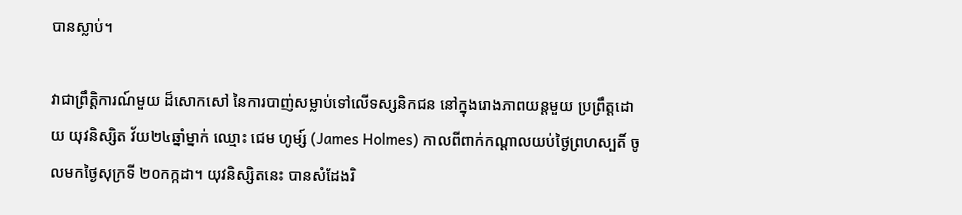បានស្លាប់។

វាជាព្រឹត្តិការណ៍មួយ ដ៏សោកសៅ នៃការបាញ់សម្លាប់ទៅលើទស្សនិកជន នៅក្នុងរោងភាពយន្ដមួយ ប្រព្រឹត្តដោយ យុវនិស្សិត វ័យ២៤ឆ្នាំម្នាក់ ឈ្មោះ ជេម ហូម្ស៍ (James Holmes) កាលពីពាក់កណ្ដាលយប់ថ្ងៃព្រហស្បតិ៍ ចូលមកថ្ងៃសុក្រទី ២០កក្កដា។ យុវនិស្សិតនេះ បានសំដែងរិ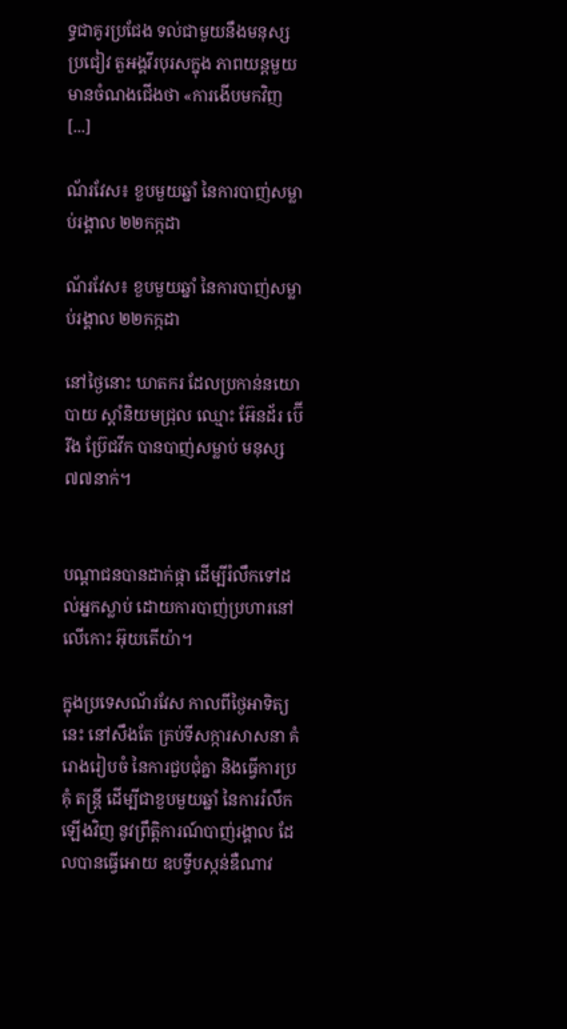ទ្ធជាគូរប្រជែង ទល់ជាមួយនឹងមនុស្សប្រជៀវ តួអង្គវីរបុរសក្នុង ភាពយន្តមួយ មានចំណងជើងថា «ការងើបមកវិញ [...]

ណ័រវែស៖ ខួបមួយឆ្នាំ នៃការបាញ់សម្លាប់រង្គាល ២២កក្កដា

ណ័រវែស៖ ខួបមួយឆ្នាំ នៃការបាញ់សម្លាប់រង្គាល ២២កក្កដា

នៅថ្ងៃនោះ ឃាតករ ដែលប្រកាន់នយោបាយ ស្ដាំនិយមជ្រុល ឈ្មោះ អ៊ែនដ័រ ប៊ើរីង ប្រ៊ែជវីក បានបាញ់សម្លាប់ មនុស្ស ៧៧នាក់។


បណ្ដាជនបានដាក់ផ្កា ដើម្បីរំលឹកទៅដល់អ្នកស្លាប់ ដោយការបាញ់ប្រហារនៅលើកោះ អ៊ុយតើយ៉ា។

ក្នុងប្រទេសណ័រវែស កាលពីថ្ងៃអាទិត្យនេះ នៅសឹងតែ គ្រប់ទីសក្ការសាសនា គំរោងរៀបចំ នៃការជួបជុំគ្នា និងធ្វើការប្រគុំ តន្ត្រី ដើម្បីជាខួបមួយឆ្នាំ នៃការរំលឹកឡើងវិញ នូវព្រឹត្តិការណ៍បាញ់រង្គាល ដែលបានធ្វើអោយ ឧបទ្វីបស្កន់ឌឺណាវ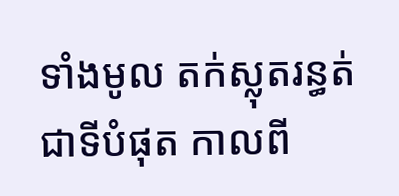ទាំងមូល តក់ស្លុតរន្ធត់ជាទីបំផុត កាលពី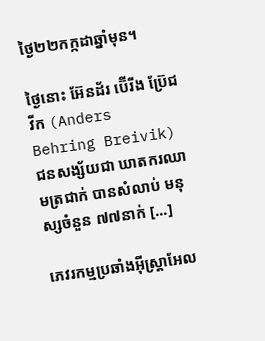ថ្ងៃ២២កក្កដាឆ្នាំមុន។

ថ្ងៃនោះ អ៊ែនដ័រ ប៊ើរីង ប្រ៊ែជវីក (Anders Behring Breivik) ជនសង្ស័យជា ឃាតករឈាមត្រជាក់ បានសំលាប់ មនុស្សចំនួន ៧៧នាក់ [...]

ភេវរកម្មប្រឆាំងអ៊ីស្រ្តាអែល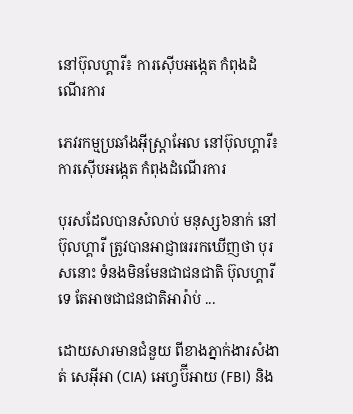នៅប៊ុលហ្គារី៖ ការស៊ើបអង្កេត កំពុងដំណើរការ

ភេវរកម្មប្រឆាំងអ៊ីស្រ្តាអែល នៅប៊ុលហ្គារី៖ ការស៊ើបអង្កេត កំពុងដំណើរការ

បុរសដែលបានសំលាប់ មនុស្ស៦នាក់ នៅប៊ុលហ្គារី ត្រូវបានអាជ្ញាធររកឃើញថា បុរសនោះ ទំនងមិនមែនជាជនជាតិ ប៊ុលហ្គារីទេ តែអាចជាជនជាតិអារ៉ាប់ ...

ដោយសារមានជំនួយ ពីខាងភ្នាក់ងារសំងាត់ សេអ៊ីអា (CIA) អេហ្វប៊ីអាយ (FBI) និង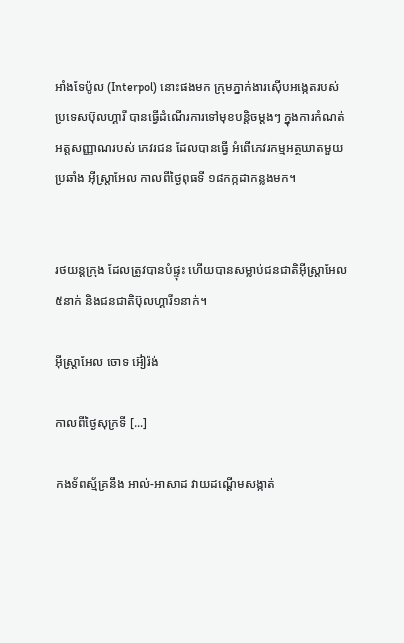អាំងទែប៉ូល (Interpol) នោះផងមក ក្រុមភ្នាក់ងារស៊ើបអង្កេតរបស់ ប្រទេសប៊ុលហ្គារី បានធ្វើដំណើរការទៅមុខបន្ដិចម្ដងៗ ក្នុងការកំណត់អត្តសញ្ញាណរបស់ ភេវរជន ដែលបានធ្វើ អំពើភេវរកម្មអត្ថឃាតមួយ ប្រឆាំង អ៊ីស្រ្តាអែល កាលពីថ្ងៃពុធទី ១៨កក្កដាកន្លងមក។


រថយន្ដក្រុង ដែលត្រូវបានបំផ្ទុះ ហើយបានសម្លាប់ជនជាតិអ៊ីស្រ្តាអែល ៥នាក់ និងជនជាតិប៊ុលហ្គារី១នាក់។

អ៊ីស្ត្រាអែល ចោទ អ៊ៀរ៉ង់

កាលពីថ្ងៃសុក្រទី [...]

កងទ័ពស្ម័គ្រនឹង អាល់-អាសាដ វាយដណ្ដើមសង្កាត់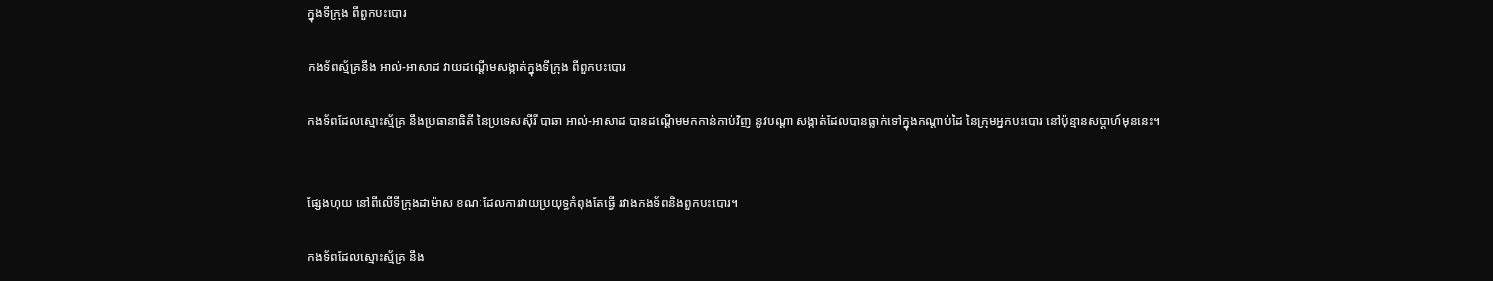ក្នុងទីក្រុង ពីពួកបះបោរ

កងទ័ពស្ម័គ្រនឹង អាល់-អាសាដ វាយដណ្ដើមសង្កាត់ក្នុងទីក្រុង ពីពួកបះបោរ

កងទ័ពដែលស្មោះស្ម័គ្រ នឹងប្រធានាធិតី នៃប្រទេសស៊ីរី បាឆា អាល់-អាសាដ បានដណ្ដើមមកកាន់កាប់វិញ នូវបណ្ដា សង្កាត់ដែលបានធ្លាក់ទៅក្នុងកណ្ដាប់ដៃ នៃក្រុមអ្នកបះបោរ នៅប៉ុន្មានសប្ដាហ៍មុននេះ។


ផ្សែងហុយ នៅពីលើទីក្រុងដាម៉ាស ខណៈដែលការវាយប្រយុទ្ធកំពុងតែធ្វើ រវាងកងទ័ពនិងពួកបះបោរ។

កងទ័ពដែលស្មោះស្ម័គ្រ នឹង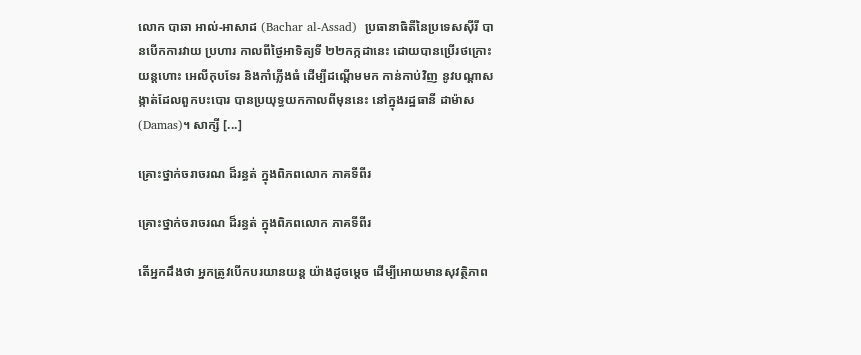លោក បាឆា អាល់-អាសាដ (Bachar al-Assad)  ប្រធានាធិតីនៃប្រទេសស៊ីរី បានបើកការវាយ ប្រហារ កាលពីថ្ងៃអាទិត្យទី ២២កក្កដានេះ ដោយបានប្រើរថក្រោះ យន្ដហោះ អេលីកុបទែរ និងកាំភ្លើងធំ ដើម្បីដណ្ដើមមក កាន់កាប់វិញ នូវបណ្ដាសង្កាត់ដែលពួកបះបោរ បានប្រយុទ្ធយកកាលពីមុននេះ នៅក្នុងរដ្ឋធានី ដាម៉ាស (Damas)។ សាក្សី [...]

គ្រោះថ្នាក់ចរាចរណ ដ៏រន្ធត់ ក្នុងពិភពលោក ភាគទីពីរ

គ្រោះថ្នាក់ចរាចរណ ដ៏រន្ធត់ ក្នុងពិភពលោក ភាគទីពីរ

តើអ្នកដឹងថា អ្នកត្រូវបើកបរយានយន្ដ យ៉ាងដូចម្ដេច ដើម្បីអោយមានសុវត្ថិភាព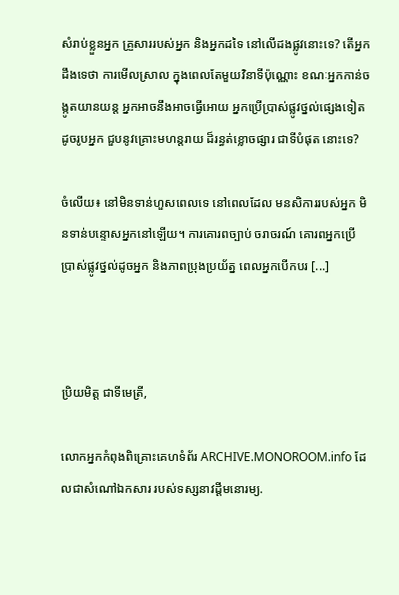សំរាប់ខ្លួនអ្នក គ្រួសាររបស់អ្នក និងអ្នកដទៃ នៅលើដងផ្លូវនោះទេ? តើអ្នកដឹងទេថា ការមើលស្រាល ក្នុងពេលតែមួយវិនាទីប៉ុណ្ណោះ ខណៈអ្នកកាន់ចង្កូតយានយន្ដ អ្នកអាចនឹងអាចធ្វើអោយ អ្នកប្រើប្រាស់ផ្លូវថ្នល់ផ្សេងទៀត ដូចរូបអ្នក ជួបនូវគ្រោះមហន្តរាយ ដ៏រន្ធត់ខ្លោចផ្សារ ជាទីបំផុត នោះទេ?

ចំលើយ៖ នៅមិនទាន់ហួសពេលទេ នៅពេលដែល មនសិការរបស់អ្នក មិនទាន់បន្ទោសអ្នកនៅឡើយ។ ការគោរពច្បាប់ ចរាចរណ៍ គោរពអ្នកប្រើប្រាស់ផ្លូវថ្នល់ដូចអ្នក និងភាពប្រុងប្រយ័ត្ន ពេលអ្នកបើកបរ [...]



ប្រិយមិត្ត ជាទីមេត្រី,

លោកអ្នកកំពុងពិគ្រោះគេហទំព័រ ARCHIVE.MONOROOM.info ដែលជាសំណៅឯកសារ របស់ទស្សនាវដ្ដីមនោរម្យ.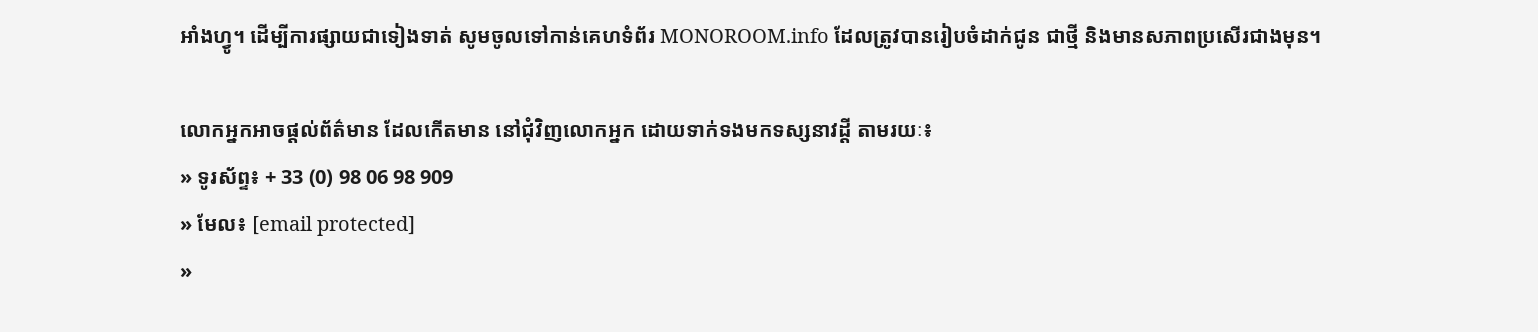អាំងហ្វូ។ ដើម្បីការផ្សាយជាទៀងទាត់ សូមចូលទៅកាន់គេហទំព័រ MONOROOM.info ដែលត្រូវបានរៀបចំដាក់ជូន ជាថ្មី និងមានសភាពប្រសើរជាងមុន។

លោកអ្នកអាចផ្ដល់ព័ត៌មាន ដែលកើតមាន នៅជុំវិញលោកអ្នក ដោយទាក់ទងមកទស្សនាវដ្ដី តាមរយៈ៖
» ទូរស័ព្ទ៖ + 33 (0) 98 06 98 909
» មែល៖ [email protected]
»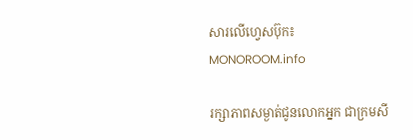សារលើហ្វេសប៊ុក៖ MONOROOM.info

រក្សាភាពសម្ងាត់ជូនលោកអ្នក ជាក្រមសី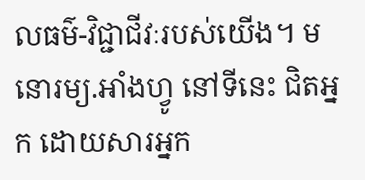លធម៌-វិជ្ជាជីវៈរបស់យើង។ មនោរម្យ.អាំងហ្វូ នៅទីនេះ ជិតអ្នក ដោយសារអ្នក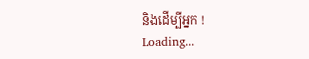និងដើម្បីអ្នក !
Loading...